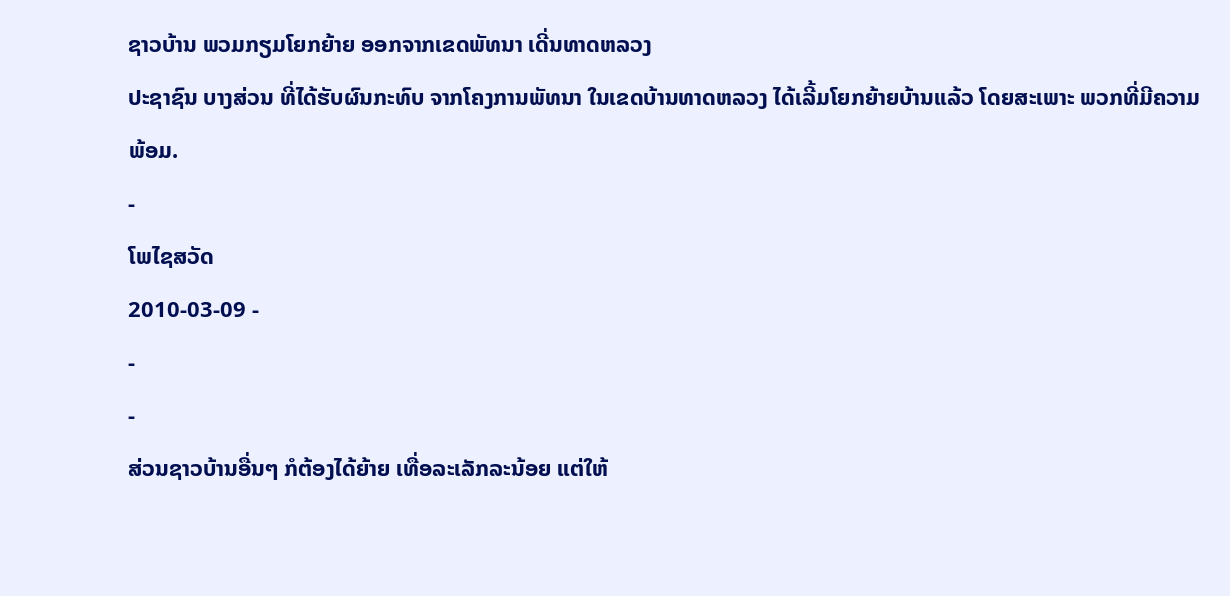ຊາວບ້ານ ພວມກຽມໂຍກຍ້າຍ ອອກຈາກເຂດພັທນາ ເດີ່ນທາດຫລວງ
ປະຊາຊົນ ບາງສ່ວນ ທີ່ໄດ້ຮັບຜົນກະທົບ ຈາກໂຄງການພັທນາ ໃນເຂດບ້ານທາດຫລວງ ໄດ້ເລີ້ມໂຍກຍ້າຍບ້ານແລ້ວ ໂດຍສະເພາະ ພວກທີ່ມີຄວາມພ້ອມ.
-
ໂພໄຊສວັດ
2010-03-09 -
-
-
ສ່ວນຊາວບ້ານອື່ນໆ ກໍຕ້ອງໄດ້ຍ້າຍ ເທື່ອລະເລັກລະນ້ອຍ ແຕ່ໃຫ້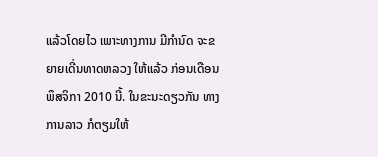ແລ້ວໂດຍໄວ ເພາະທາງການ ມີກຳນົດ ຈະຂຍາຍເດີ່ນທາດຫລວງ ໃຫ້ແລ້ວ ກ່ອນເດືອນພຶສຈິກາ 2010 ນີ້. ໃນຂະນະດຽວກັນ ທາງການລາວ ກໍຕຽມໃຫ້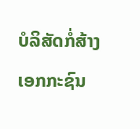ບໍລິສັດກໍ່ສ້າງ ເອກກະຊົນ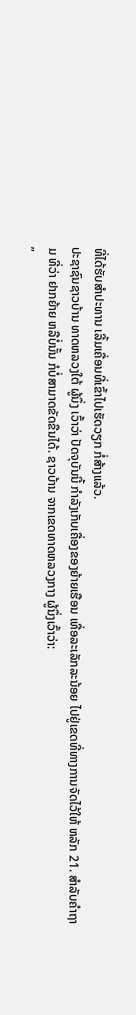ທີ່ໄດ້ຮັບສຳປະທານ ເລີ້ມເຄື່ອນທີ່ເຂົ້າໄປເຮັດວຽກ ກໍ່ສ້າງແລ້ວ.
ປະຊາຊົນຊາວບ້ານ ທາດຫລວງໃຕ້ ຜູ້ນຶ່ງ ເວົ້າວ່າ ປັດຈຸບັນນີ້ ກຳລັງເກັບເຄື່ອງຂອງຍ້າຍເຮືອນ ເທື່ອລະເລັກລະນ້ອຍ ໄປຢູ່ເຂດທີ່ທາງການຈັດໄວ້ໃຫ້ ຫລັກ 21. ສຳລັບຄຳຖາມ ທີ່ວ່າ ຢາກຍ້າຍ ຫລືບໍ່ນັ້ນ ກໍບໍ່ສາມາດຂັດຂືນໄດ້. ຊາວບ້ານ ຈາກເຂດທາດຫລວງກາງ ຜູ້ນຶ່ງເວົ້າວ່າ:
”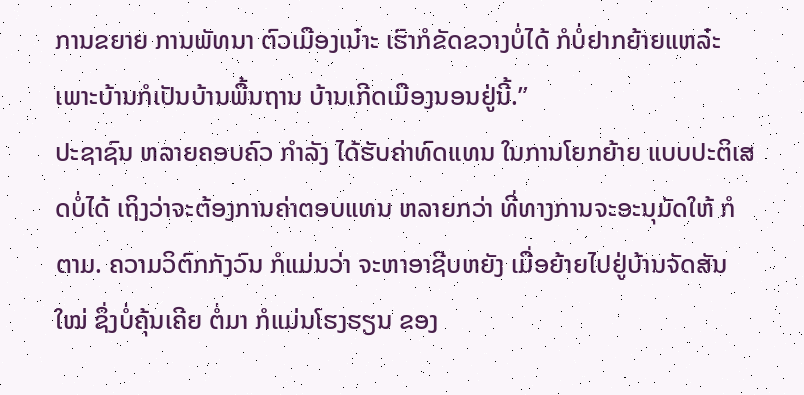ການຂຍາຍ ການພັທນາ ຕົວເມືອງເນ໋າະ ເຮົາກໍຂັດຂວາງບໍ່ໄດ້ ກໍບໍ່ຢາກຍ້າຍແຫລ໋ະ ເພາະບ້ານກໍເປັນບ້ານພື້ນຖານ ບ້ານເກີດເມືອງນອນຢູ່ນີ້.”
ປະຊາຊົນ ຫລາຍຄອບຄົວ ກຳລັງ ໄດ້ຮັບຄ່າທົດແທນ ໃນການໂຍກຍ້າຍ ແບບປະຕິເສດບໍ່ໄດ້ ເຖິງວ່າຈະຕ້ອງການຄ່າຕອບແທນ ຫລາຍກວ່າ ທີ່ທາງການຈະອະນຸມັດໃຫ້ ກໍຕາມ. ຄວາມວິຕົກກັງວົນ ກໍແມ່ນວ່າ ຈະຫາອາຊີບຫຍັງ ເມື່ອຍ້າຍໄປຢູ່ບ້ານຈັດສັນໃໝ່ ຊຶ່ງບໍ່ຄຸ້ນເຄີຍ ຕໍ່ມາ ກໍແມ່ນໂຮງຮຽນ ຂອງ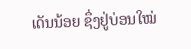ເດັນນ້ອຍ ຊຶ່ງຢູ່ບ່ອນໃໝ່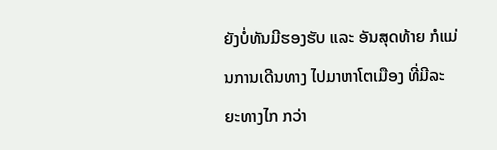ຍັງບໍ່ທັນມີຮອງຮັບ ແລະ ອັນສຸດທ້າຍ ກໍແມ່ນການເດີນທາງ ໄປມາຫາໂຕເມືອງ ທີ່ມີລະຍະທາງໄກ ກວ່າ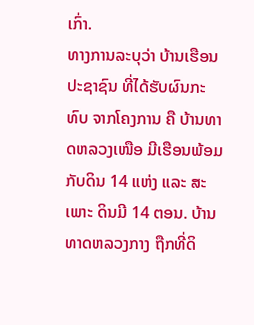ເກົ່າ.
ທາງການລະບຸວ່າ ບ້ານເຮືອນປະຊາຊົນ ທີ່ໄດ້ຮັບຜົນກະທົບ ຈາກໂຄງການ ຄື ບ້ານທາດຫລວງເໜືອ ມີເຮືອນພ້ອມກັບດິນ 14 ແຫ່ງ ແລະ ສະເພາະ ດິນມີ 14 ຕອນ. ບ້ານທາດຫລວງກາງ ຖືກທີ່ດິ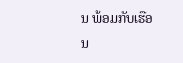ນ ພ້ອມກັບເຮືອນ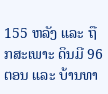155 ຫລັງ ແລະ ຖືກສະເພາະ ດິນມີ 96 ຕອນ ແລະ ບ້ານທາ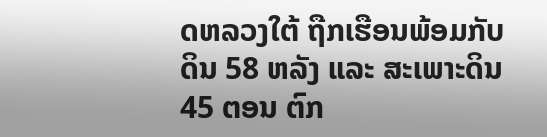ດຫລວງໃຕ້ ຖືກເຮືອນພ້ອມກັບດິນ 58 ຫລັງ ແລະ ສະເພາະດິນ 45 ຕອນ ຕົກ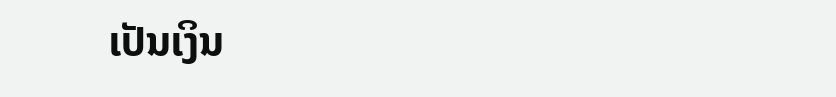ເປັນເງິນ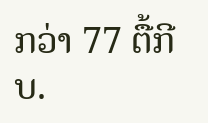ກວ່າ 77 ຕື້ກີບ.